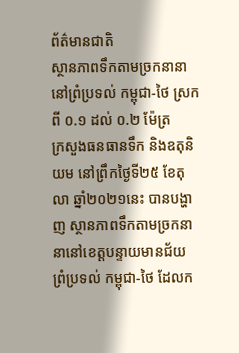ព័ត៌មានជាតិ
ស្ថានភាពទឹកតាមច្រកនានា នៅព្រំប្រទល់ កម្ពុជា-ថៃ ស្រក ពី ០.១ ដល់ ០.២ ម៉ែត្រ
ក្រសួងធនធានទឹក និងឧតុនិយម នៅព្រឹកថ្ងៃទី២៥ ខែតុលា ឆ្នាំ២០២១នេះ បានបង្ហាញ ស្ថានភាពទឹកតាមច្រកនានានៅខេត្តបន្ទាយមានជ័យ ព្រំប្រទល់ កម្ពុជា-ថៃ ដែលក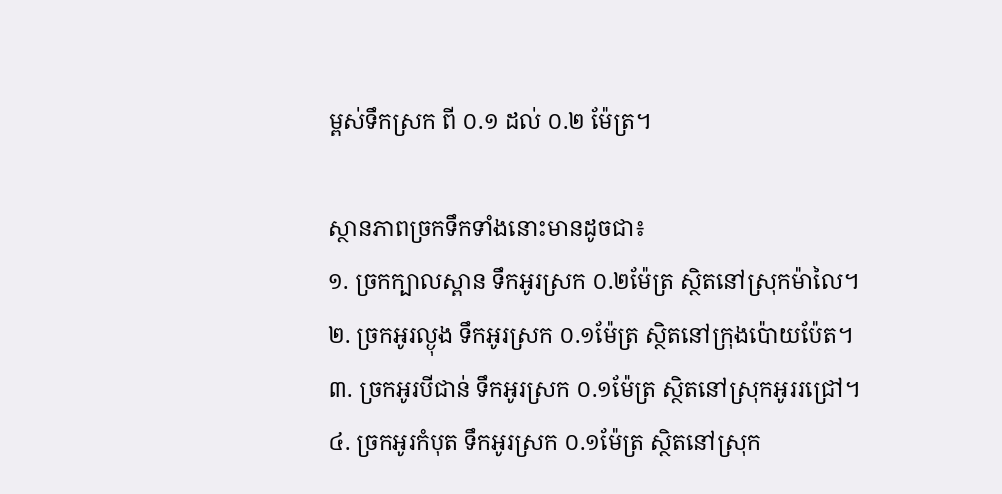ម្ពស់ទឹកស្រក ពី ០.១ ដល់ ០.២ ម៉ែត្រ។

ស្ថានភាពច្រកទឹកទាំងនោះមានដូចជា៖
១. ច្រកក្បាលស្ពាន ទឹកអូរស្រក ០.២ម៉ែត្រ ស្ថិតនៅស្រុកម៉ាលៃ។
២. ច្រកអូរល្ងុង ទឹកអូរស្រក ០.១ម៉ែត្រ ស្ថិតនៅក្រុងប៉ោយប៉ែត។
៣. ច្រកអូរបីជាន់ ទឹកអូរស្រក ០.១ម៉ែត្រ ស្ថិតនៅស្រុកអូររជ្រៅ។
៤. ច្រកអូរកំបុត ទឹកអូរស្រក ០.១ម៉ែត្រ ស្ថិតនៅស្រុក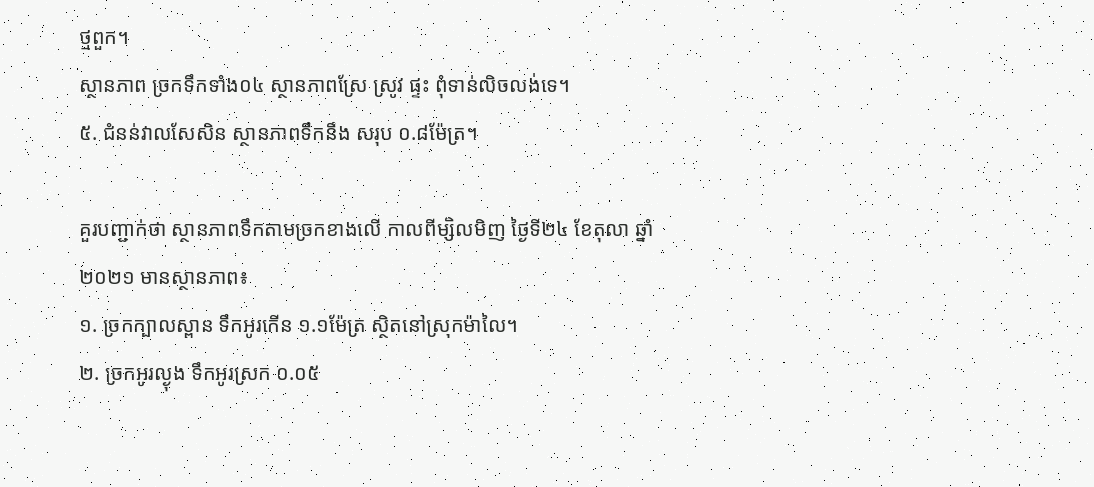ថ្មពួក។
ស្ថានភាព ច្រកទឹកទាំង០៤ ស្ថានភាពស្រែ ស្រូវ ផ្ទះ ពុំទាន់លិចលង់ទេ។
៥. ជំនន់វាលសែសិន ស្ថានភាពទឹកនឹង សរុប ០.៨ម៉ែត្រ។

គួរបញ្ជាក់ថា ស្ថានភាពទឹកតាមច្រកខាងលើ កាលពីម្សិលមិញ ថ្ងៃទី២៤ ខែតុលា ឆ្នាំ២០២១ មានស្ថានភាព៖
១. ច្រកក្បាលស្ពាន ទឹកអូរកេីន ១.១ម៉ែត្រ ស្ថិតនៅស្រុកម៉ាលៃ។
២. ច្រកអូរល្ងុង ទឹកអូរស្រក ០.០៥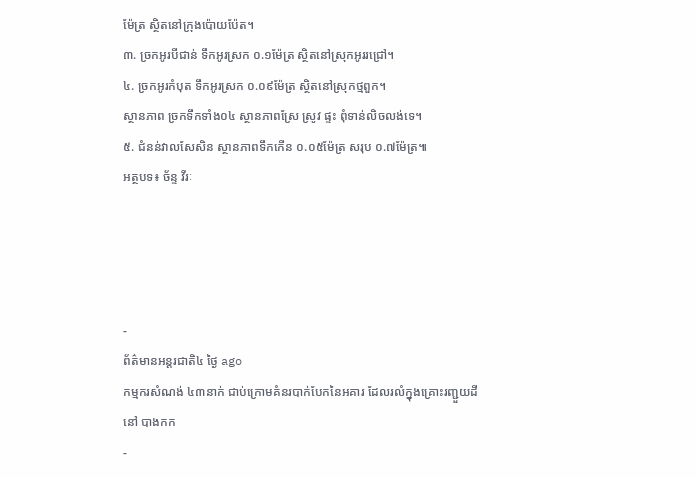ម៉ែត្រ ស្ថិតនៅក្រុងប៉ោយប៉ែត។
៣. ច្រកអូរបីជាន់ ទឹកអូរស្រក ០.១ម៉ែត្រ ស្ថិតនៅស្រុកអូររជ្រៅ។
៤. ច្រកអូរកំបុត ទឹកអូរស្រក ០.០៩ម៉ែត្រ ស្ថិតនៅស្រុកថ្មពួក។
ស្ថានភាព ច្រកទឹកទាំង០៤ ស្ថានភាពស្រែ ស្រូវ ផ្ទះ ពុំទាន់លិចលង់ទេ។
៥. ជំនន់វាលសែសិន ស្ថានភាពទឹកកើន ០.០៥ម៉ែត្រ សរុប ០.៧ម៉ែត្រ៕
អត្ថបទ៖ ច័ន្ទ វីរៈ




-
ព័ត៌មានអន្ដរជាតិ៤ ថ្ងៃ ago
កម្មករសំណង់ ៤៣នាក់ ជាប់ក្រោមគំនរបាក់បែកនៃអគារ ដែលរលំក្នុងគ្រោះរញ្ជួយដីនៅ បាងកក
-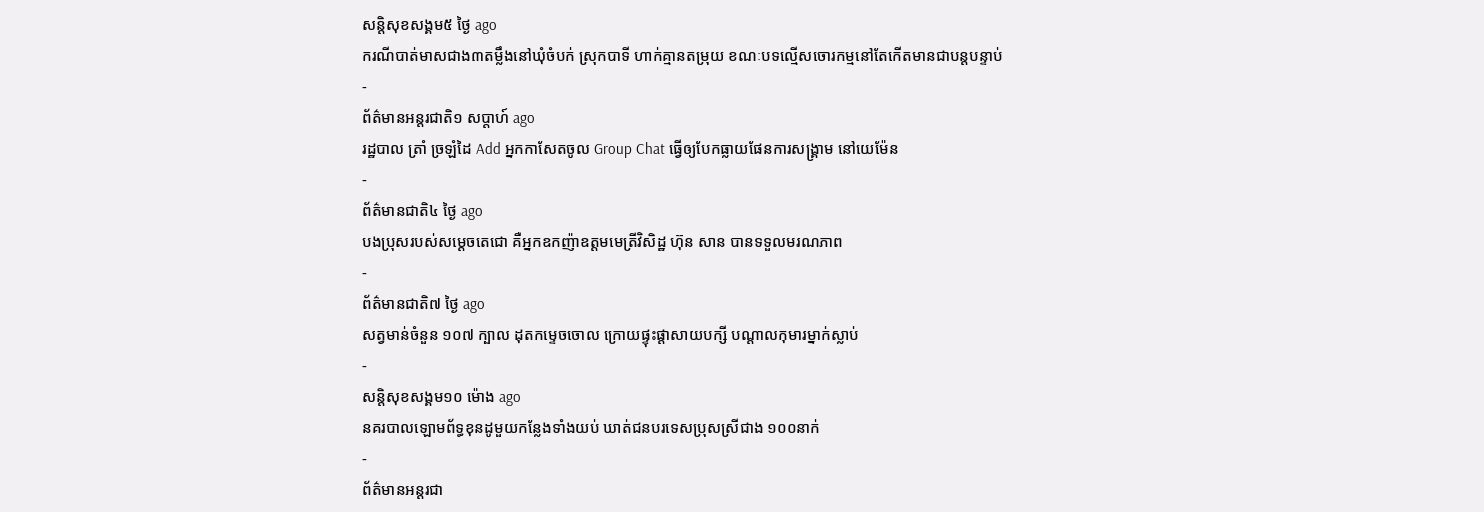សន្តិសុខសង្គម៥ ថ្ងៃ ago
ករណីបាត់មាសជាង៣តម្លឹងនៅឃុំចំបក់ ស្រុកបាទី ហាក់គ្មានតម្រុយ ខណៈបទល្មើសចោរកម្មនៅតែកើតមានជាបន្តបន្ទាប់
-
ព័ត៌មានអន្ដរជាតិ១ សប្តាហ៍ ago
រដ្ឋបាល ត្រាំ ច្រឡំដៃ Add អ្នកកាសែតចូល Group Chat ធ្វើឲ្យបែកធ្លាយផែនការសង្គ្រាម នៅយេម៉ែន
-
ព័ត៌មានជាតិ៤ ថ្ងៃ ago
បងប្រុសរបស់សម្ដេចតេជោ គឺអ្នកឧកញ៉ាឧត្តមមេត្រីវិសិដ្ឋ ហ៊ុន សាន បានទទួលមរណភាព
-
ព័ត៌មានជាតិ៧ ថ្ងៃ ago
សត្វមាន់ចំនួន ១០៧ ក្បាល ដុតកម្ទេចចោល ក្រោយផ្ទុះផ្ដាសាយបក្សី បណ្តាលកុមារម្នាក់ស្លាប់
-
សន្តិសុខសង្គម១០ ម៉ោង ago
នគរបាលឡោមព័ទ្ធខុនដូមួយកន្លែងទាំងយប់ ឃាត់ជនបរទេសប្រុសស្រីជាង ១០០នាក់
-
ព័ត៌មានអន្ដរជា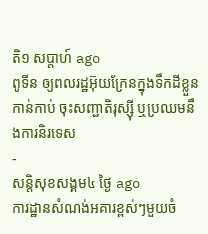តិ១ សប្តាហ៍ ago
ពូទីន ឲ្យពលរដ្ឋអ៊ុយក្រែនក្នុងទឹកដីខ្លួនកាន់កាប់ ចុះសញ្ជាតិរុស្ស៊ី ឬប្រឈមនឹងការនិរទេស
-
សន្តិសុខសង្គម៤ ថ្ងៃ ago
ការដ្ឋានសំណង់អគារខ្ពស់ៗមួយចំ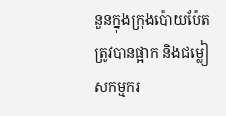នួនក្នុងក្រុងប៉ោយប៉ែតត្រូវបានផ្អាក និងជម្លៀសកម្មករ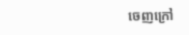ចេញក្រៅ